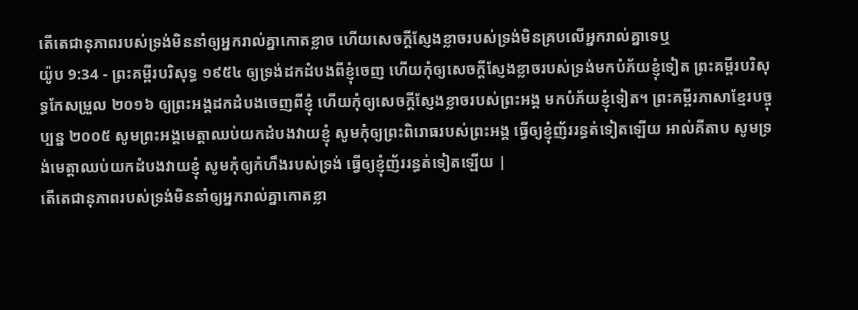តើតេជានុភាពរបស់ទ្រង់មិននាំឲ្យអ្នករាល់គ្នាកោតខ្លាច ហើយសេចក្ដីស្ញែងខ្លាចរបស់ទ្រង់មិនគ្របលើអ្នករាល់គ្នាទេឬ
យ៉ូប 9:34 - ព្រះគម្ពីរបរិសុទ្ធ ១៩៥៤ ឲ្យទ្រង់ដកដំបងពីខ្ញុំចេញ ហើយកុំឲ្យសេចក្ដីស្ញែងខ្លាចរបស់ទ្រង់មកបំភ័យខ្ញុំទៀត ព្រះគម្ពីរបរិសុទ្ធកែសម្រួល ២០១៦ ឲ្យព្រះអង្គដកដំបងចេញពីខ្ញុំ ហើយកុំឲ្យសេចក្ដីស្ញែងខ្លាចរបស់ព្រះអង្គ មកបំភ័យខ្ញុំទៀត។ ព្រះគម្ពីរភាសាខ្មែរបច្ចុប្បន្ន ២០០៥ សូមព្រះអង្គមេត្តាឈប់យកដំបងវាយខ្ញុំ សូមកុំឲ្យព្រះពិរោធរបស់ព្រះអង្គ ធ្វើឲ្យខ្ញុំញ័ររន្ធត់ទៀតឡើយ អាល់គីតាប សូមទ្រង់មេត្តាឈប់យកដំបងវាយខ្ញុំ សូមកុំឲ្យកំហឹងរបស់ទ្រង់ ធ្វើឲ្យខ្ញុំញ័ររន្ធត់ទៀតឡើយ |
តើតេជានុភាពរបស់ទ្រង់មិននាំឲ្យអ្នករាល់គ្នាកោតខ្លា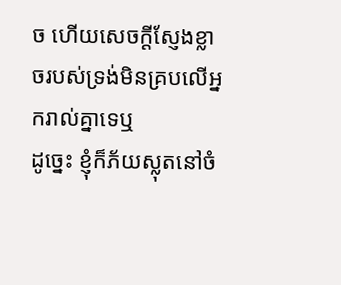ច ហើយសេចក្ដីស្ញែងខ្លាចរបស់ទ្រង់មិនគ្របលើអ្នករាល់គ្នាទេឬ
ដូច្នេះ ខ្ញុំក៏ភ័យស្លុតនៅចំ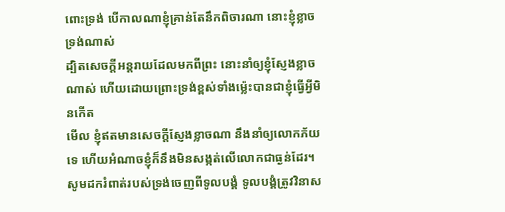ពោះទ្រង់ បើកាលណាខ្ញុំគ្រាន់តែនឹកពិចារណា នោះខ្ញុំខ្លាចទ្រង់ណាស់
ដ្បិតសេចក្ដីអន្តរាយដែលមកពីព្រះ នោះនាំឲ្យខ្ញុំស្ញែងខ្លាចណាស់ ហើយដោយព្រោះទ្រង់ខ្ពស់ទាំងម៉្លេះបានជាខ្ញុំធ្វើអ្វីមិនកើត
មើល ខ្ញុំឥតមានសេចក្ដីស្ញែងខ្លាចណា នឹងនាំឲ្យលោកភ័យទេ ហើយអំណាចខ្ញុំក៏នឹងមិនសង្កត់លើលោកជាធ្ងន់ដែរ។
សូមដករំពាត់របស់ទ្រង់ចេញពីទូលបង្គំ ទូលបង្គំត្រូវវិនាស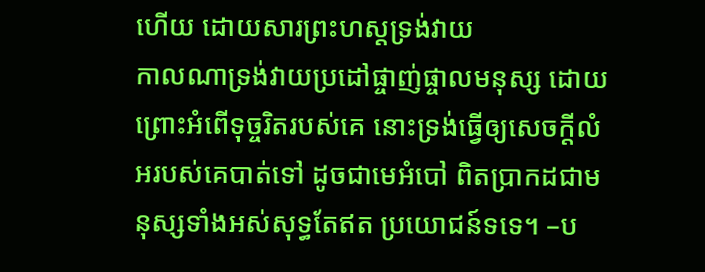ហើយ ដោយសារព្រះហស្តទ្រង់វាយ
កាលណាទ្រង់វាយប្រដៅផ្ចាញ់ផ្ចាលមនុស្ស ដោយព្រោះអំពើទុច្ចរិតរបស់គេ នោះទ្រង់ធ្វើឲ្យសេចក្ដីលំអរបស់គេបាត់ទៅ ដូចជាមេអំបៅ ពិតប្រាកដជាមនុស្សទាំងអស់សុទ្ធតែឥត ប្រយោជន៍ទទេ។ –ប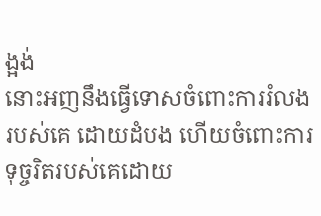ង្អង់
នោះអញនឹងធ្វើទោសចំពោះការរំលងរបស់គេ ដោយដំបង ហើយចំពោះការទុច្ចរិតរបស់គេដោយ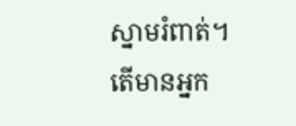ស្នាមរំពាត់។
តើមានអ្នក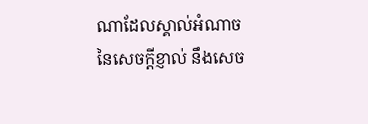ណាដែលស្គាល់អំណាចនៃសេចក្ដីខ្ញាល់ នឹងសេច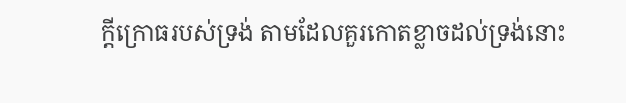ក្ដីក្រោធរបស់ទ្រង់ តាមដែលគួរកោតខ្លាចដល់ទ្រង់នោះ